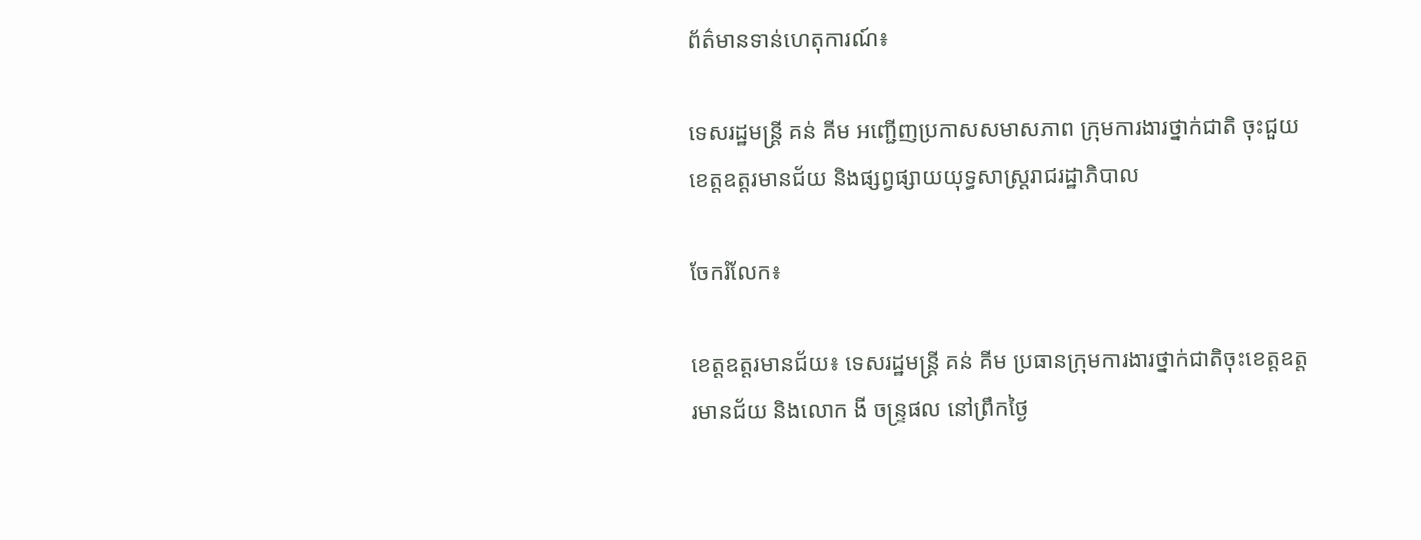ព័ត៌មានទាន់ហេតុការណ៍៖

ទេសរដ្ឋមន្ដ្រី គន់ គីម អញ្ជើញប្រកាសសមាសភាព ក្រុមការងារថ្នាក់ជាតិ ចុះជួយខេត្តឧត្ដរមានជ័យ និងផ្សព្វផ្សាយយុទ្ធសាស្ដ្ររាជរដ្ឋាភិបាល

ចែករំលែក៖

ខេត្តឧត្ដរមានជ័យ៖ ទេសរដ្ឋមន្ដ្រី គន់ គីម ប្រធានក្រុមការងារថ្នាក់ជាតិចុះខេត្តឧត្តរមានជ័យ និងលោក ងី ចន្ទ្រផល នៅព្រឹកថ្ងៃ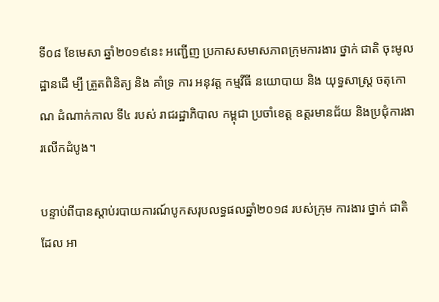ទី០៨ ខែមេសា ឆ្នាំ២០១៩នេះ អញ្ជើញ ប្រកាសសមាសភាពក្រុមការងារ ថ្នាក់ ជាតិ ចុះមូលដ្ឋានដើ ម្បី ត្រួតពិនិត្យ និង គាំទ្រ ការ អនុវត្ត កម្មវីធី នយោបាយ និង យុទ្ធសាស្ត្រ ចតុកោណ ដំណាក់កាល ទី៤ របស់ រាជរដ្ឋាភិបាល កម្ពុជា ប្រចាំខេត្ត ឧត្ដរមានជ័យ និងប្រជុំការងារលើកដំបូង។

បន្ទាប់ពីបានស្តាប់របាយការណ៍បូកសរុបលទ្ធផលឆ្នាំ២០១៨ របស់ក្រុម ការងារ ថ្នាក់ ជាតិ ដែល អា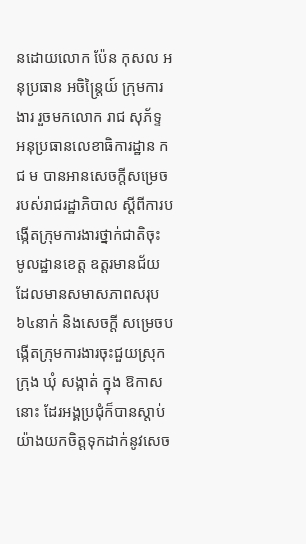នដោយលោក ប៉ែន កុសល អនុប្រធាន អចិន្ត្រៃយ៍ ក្រុមការងារ រួចមកលោក រាជ សុភ័ទ្ទ អនុប្រធានលេខាធិការដ្ឋាន ក ជ ម បានអានសេចក្តីសម្រេច របស់រាជរដ្ឋាភិបាល ស្ដីពីការបង្កើតក្រុមការងារថ្នាក់ជាតិចុះ មូលដ្ឋានខេត្ត ឧត្ដរមានជ័យ ដែលមានសមាសភាពសរុប៦៤នាក់ និងសេចក្ដី សម្រេចបង្កើតក្រុមការងារចុះជួយស្រុក ក្រុង ឃុំ សង្កាត់ ក្នុង ឱកាស នោះ ដែរអង្គប្រជុំក៏បានស្តាប់ យ៉ាងយកចិត្តទុកដាក់នូវសេច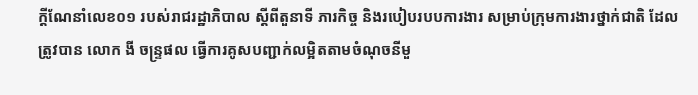ក្តីណែនាំលេខ០១ របស់រាជរដ្ឋាភិបាល ស្តីពីតួនាទី ភារកិច្ច និងរបៀបរបបការងារ សម្រាប់ក្រុមការងារថ្នាក់ជាតិ ដែល ត្រូវបាន លោក ងី ចន្ទ្រផល ធ្វើការគូសបញ្ជាក់លម្អិតតាមចំណុចនីមួ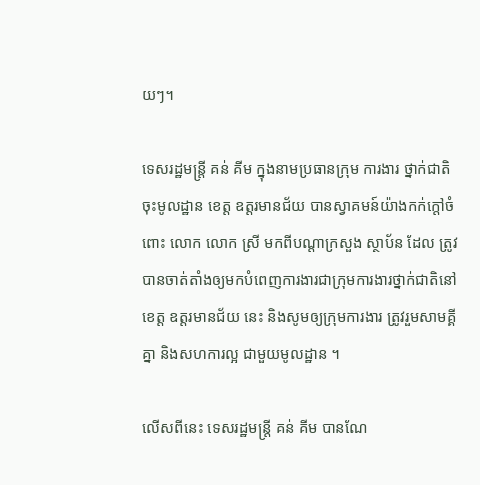យៗ។

ទេសរដ្ឋមន្រ្តី គន់ គីម ក្នុងនាមប្រធានក្រុម ការងារ ថ្នាក់ជាតិ ចុះមូលដ្ឋាន ខេត្ត ឧត្ដរមានជ័យ បានស្វាគមន៍យ៉ាងកក់ក្តៅចំពោះ លោក លោក ស្រី មកពីបណ្តាក្រសួង ស្ថាប័ន ដែល ត្រូវបានចាត់តាំងឲ្យមកបំពេញការងារជាក្រុមការងារថ្នាក់ជាតិនៅខេត្ត ឧត្ដរមានជ័យ នេះ និងសូមឲ្យក្រុមការងារ ត្រូវរួមសាមគ្គីគ្នា និងសហការល្អ ជាមួយមូលដ្ឋាន ។

លើសពីនេះ ទេសរដ្ឋមន្ដ្រី គន់ គីម បានណែ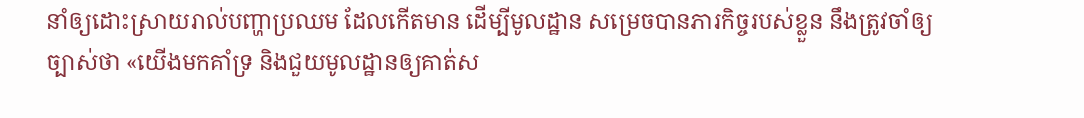នាំឲ្យដោះស្រាយរាល់បញ្ហាប្រឈម ដែលកើតមាន ដើម្បីមូលដ្ឋាន សម្រេចបានភារកិច្ចរបស់ខ្លួន នឹងត្រូវចាំឲ្យច្បាស់ថា «យើងមកគាំទ្រ និងជួយមូលដ្ឋានឲ្យគាត់ស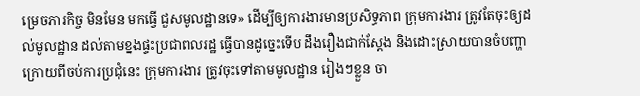ម្រេចភារកិច្ច មិនមែន មកធ្វើ ជួសមូលដ្ឋានទេ» ដើម្បីឲ្យការងារមានប្រសិទ្ធភាព ក្រុមការងារ ត្រូវតែចុះឲ្យដល់មូលដ្ឋាន ដល់តាមខ្នងផ្ទះប្រជាពលរដ្ឋ ធ្វើបានដូច្នេះទើប ដឹងរឿងជាក់ស្តែង និងដោះស្រាយបានចំបញ្ហា ក្រោយពីចប់ការប្រជុំនេះ ក្រុមការងារ ត្រូវចុះទៅតាមមូលដ្ឋាន រៀងៗខ្លួន ចា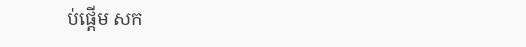ប់ផ្តើម សក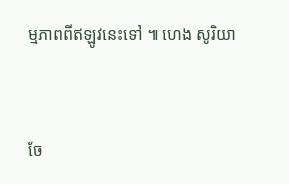ម្មភាពពីឥឡូវនេះទៅ ៕ ហេង សូរិយា


ចែ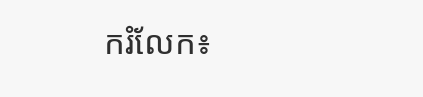ករំលែក៖